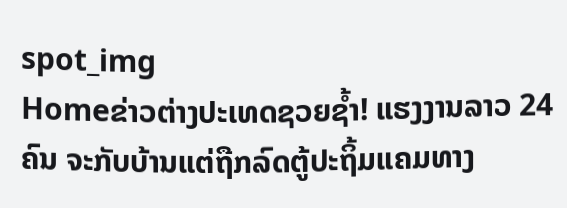spot_img
Homeຂ່າວຕ່າງປະເທດຊວຍຊໍ້າ! ແຮງງານລາວ 24 ຄົນ ຈະກັບບ້ານແຕ່ຖືກລົດຕູ້ປະຖິ້ມແຄມທາງ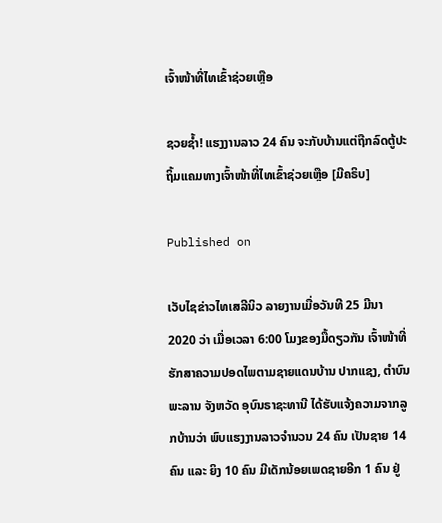ເຈົ້າໜ້າທີ່ໄທເຂົ້າຊ່ວຍເຫຼືອ

ຊວຍຊໍ້າ! ແຮງງານລາວ 24 ຄົນ ຈະກັບບ້ານແຕ່ຖືກລົດຕູ້ປະຖິ້ມແຄມທາງເຈົ້າໜ້າທີ່ໄທເຂົ້າຊ່ວຍເຫຼືອ [ມີຄຣິບ]

Published on

ເວັບໄຊຂ່າວໄທເສລີນິວ ລາຍງານເມື່ອວັນທີ 25 ມີນາ 2020 ວ່າ ເມື່ອເວລາ 6:00 ໂມງຂອງມື້ດຽວກັນ ເຈົ້າໜ້າທີ່ຮັກສາຄວາມປອດໄພຕາມຊາຍແດນບ້ານ ປາກແຊງ, ຕໍາບົນ ພະລານ ຈັງຫວັດ ອຸບົນຣາຊະທານີ ໄດ້ຮັບແຈ້ງຄວາມຈາກລູກບ້ານວ່າ ພົບແຮງງານລາວຈຳນວນ 24 ຄົນ ເປັນຊາຍ 14 ຄົນ ແລະ ຍິງ 10 ຄົນ ມີເດັກນ້ອຍເພດຊາຍອີກ 1 ຄົນ ຢູ່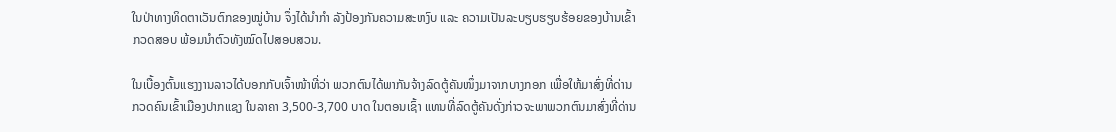ໃນປ່າທາງທິດຕາເວັນຕົກຂອງໝູ່ບ້ານ ຈຶ່ງໄດ້ນຳກຳ ລັງປ້ອງກັນຄວາມສະຫງົບ ແລະ ຄວາມເປັນລະບຽບຮຽບຮ້ອຍຂອງບ້ານເຂົ້າກວດສອບ ພ້ອມນຳຕົວທັງໝົດໄປສອບສວນ.

ໃນເບື້ອງຕົ້ນແຮງງານລາວໄດ້ບອກກັບເຈົ້າໜ້າທີ່ວ່າ ພວກຕົນໄດ້ພາກັນຈ້າງລົດຕູ້ຄັນໜຶ່ງມາຈາກບາງກອກ ເພື່ອໃຫ້ມາສົ່ງທີ່ດ່ານກວດຄົນເຂົ້າເມືອງປາກແຊງ ໃນລາຄາ 3,500-3,700 ບາດ ໃນຕອນເຊົ້າ ແທນທີ່ລົດຕູ້ຄັນດັ່ງກ່າວຈະພາພວກຕົນມາສົ່ງທີ່ດ່ານ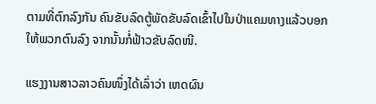ຕາມທີ່ຕົກລົງກັນ ຄົນຂັບລົດຕູ້ພັດຂັບລົດເຂົ້າໄປໃນປ່າແຄມທາງແລ້ວບອກໃຫ້ພວກຕົນລົງ ຈາກນັ້ນກໍ່ຟ້າວຂັບລົດໜີ.

ແຮງງານສາວລາວຄົນໜຶ່ງໄດ້ເລົ່າວ່າ ເຫດຜົນ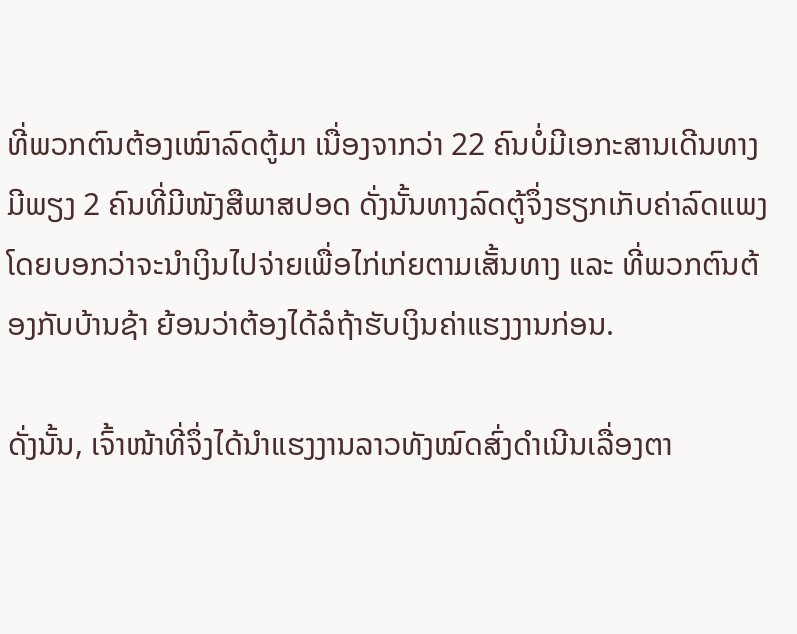ທີ່ພວກຕົນຕ້ອງເໝົາລົດຕູ້ມາ ເນື່ອງຈາກວ່າ 22 ຄົນບໍ່ມີເອກະສານເດີນທາງ ມີພຽງ 2 ຄົນທີ່ມີໜັງສືພາສປອດ ດັ່ງນັ້ນທາງລົດຕູ້ຈຶ່ງຮຽກເກັບຄ່າລົດແພງ ໂດຍບອກວ່າຈະນຳເງິນໄປຈ່າຍເພື່ອໄກ່ເກ່ຍຕາມເສັ້ນທາງ ແລະ ທີ່ພວກຕົນຕ້ອງກັບບ້ານຊ້າ ຍ້ອນວ່າຕ້ອງໄດ້ລໍຖ້າຮັບເງິນຄ່າແຮງງານກ່ອນ.

ດັ່ງນັ້ນ, ເຈົ້າໜ້າທີ່ຈຶ່ງໄດ້ນຳແຮງງານລາວທັງໝົດສົ່ງດຳເນີນເລື່ອງຕາ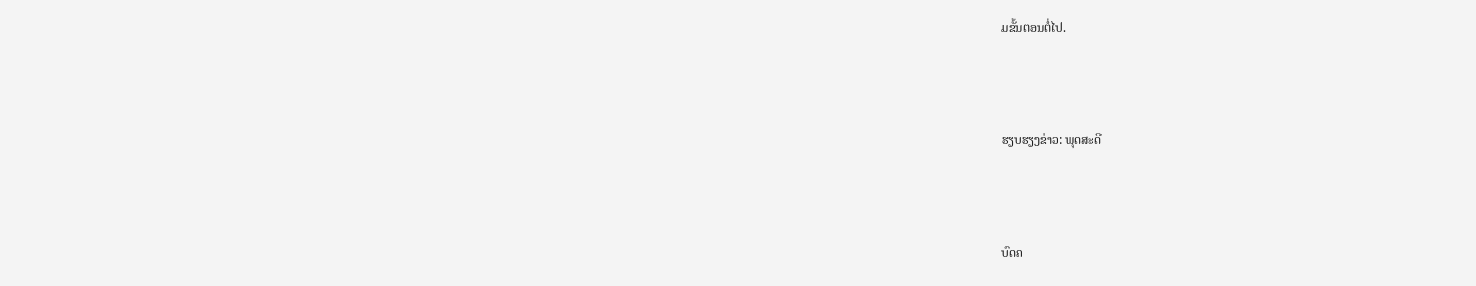ມຂັ້ນຕອນຕໍ່ໄປ.



ຮຽບຮຽງຂ່າວ: ພຸດສະດີ



ບົດຄ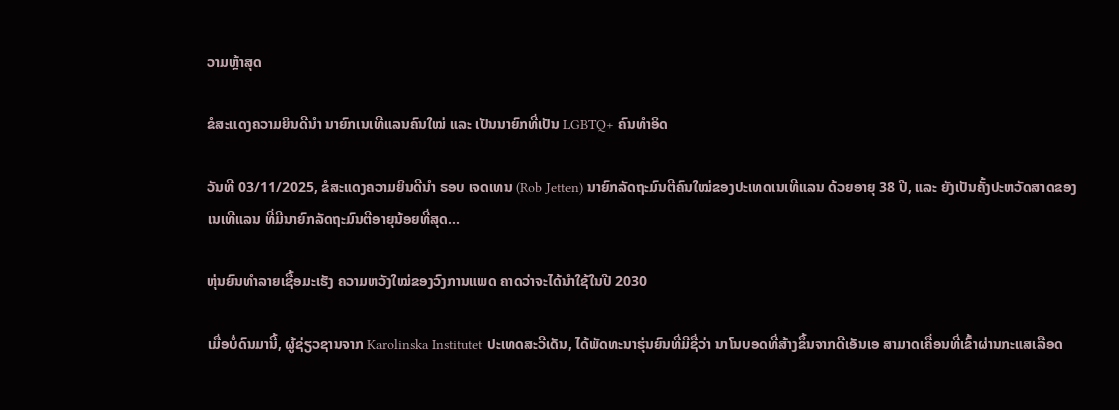ວາມຫຼ້າສຸດ

ຂໍສະແດງຄວາມຍິນດີນຳ ນາຍົກເນເທີແລນຄົນໃໝ່ ແລະ ເປັນນາຍົກທີ່ເປັນ LGBTQ+ ຄົນທຳອິດ

ວັນທີ 03/11/2025, ຂໍສະແດງຄວາມຍິນດີນຳ ຣອບ ເຈດເທນ (Rob Jetten) ນາຍົກລັດຖະມົນຕີຄົນໃໝ່ຂອງປະເທດເນເທີແລນ ດ້ວຍອາຍຸ 38 ປີ, ແລະ ຍັງເປັນຄັ້ງປະຫວັດສາດຂອງເນເທີແລນ ທີ່ມີນາຍົກລັດຖະມົນຕີອາຍຸນ້ອຍທີ່ສຸດ...

ຫຸ່ນຍົນທຳລາຍເຊື້ອມະເຮັງ ຄວາມຫວັງໃໝ່ຂອງວົງການແພດ ຄາດວ່າຈະໄດ້ນໍາໃຊ້ໃນປີ 2030

ເມື່ອບໍ່ດົນມານີ້, ຜູ້ຊ່ຽວຊານຈາກ Karolinska Institutet ປະເທດສະວີເດັນ, ໄດ້ພັດທະນາຮຸ່ນຍົນທີ່ມີຊື່ວ່າ ນາໂນບອດທີ່ສ້າງຂຶ້ນຈາກດີເອັນເອ ສາມາດເຄື່ອນທີ່ເຂົ້າຜ່ານກະແສເລືອດ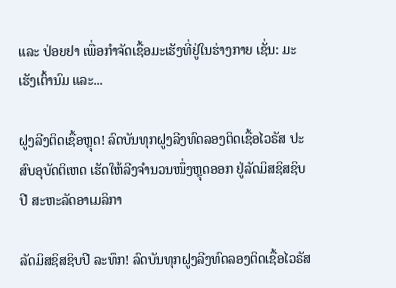ແລະ ປ່ອຍຢາ ເພື່ອກຳຈັດເຊື້ອມະເຮັງທີ່ຢູ່ໃນຮ່າງກາຍ ເຊັ່ນ: ມະເຮັງເຕົ້ານົມ ແລະ...

ຝູງລີງຕິດເຊື້ອຫຼຸດ! ລົດບັນທຸກຝູງລີງທົດລອງຕິດເຊື້ອໄວຣັສ ປະສົບອຸບັດຕິເຫດ ເຮັດໃຫ້ລີງຈຳນວນໜຶ່ງຫຼຸດອອກ ຢູ່ລັດມິສຊິສຊິບປີ ສະຫະລັດອາເມລິກາ

ລັດມິສຊິສຊິບປີ ລະທຶກ! ລົດບັນທຸກຝູງລີງທົດລອງຕິດເຊື້ອໄວຣັສ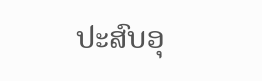ປະສົບອຸ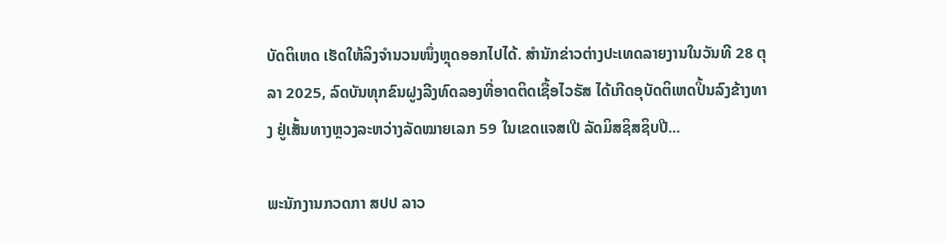ບັດຕິເຫດ ເຮັດໃຫ້ລິງຈຳນວນໜຶ່ງຫຼຸດອອກໄປໄດ້. ສຳນັກຂ່າວຕ່າງປະເທດລາຍງານໃນວັນທີ 28 ຕຸລາ 2025, ລົດບັນທຸກຂົນຝູງລີງທົດລອງທີ່ອາດຕິດເຊື້ອໄວຣັສ ໄດ້ເກີດອຸບັດຕິເຫດປິ້ນລົງຂ້າງທາງ ຢູ່ເສັ້ນທາງຫຼວງລະຫວ່າງລັດໝາຍເລກ 59 ໃນເຂດແຈສເປີ ລັດມິສຊິສຊິບປີ...

ພະນັກງານກວດກາ ສປປ ລາວ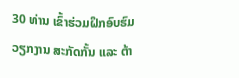30 ທ່ານ ເຂົ້າຮ່ວມຝຶກອົບຮົມ ວຽກງານ ສະກັດກັ້ນ ແລະ ຕ້າ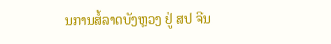ນການສໍ້ລາດບັງຫຼວງ ຢູ່ ສປ ຈີນ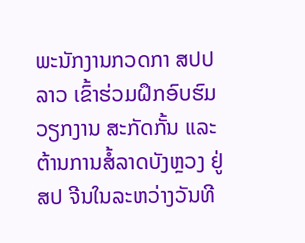ພະນັກງານກວດກາ ສປປ ລາວ ເຂົ້າຮ່ວມຝຶກອົບຮົມ ວຽກງານ ສະກັດກັ້ນ ແລະ ຕ້ານການສໍ້ລາດບັງຫຼວງ ຢູ່ ສປ ຈີນໃນລະຫວ່າງວັນທີ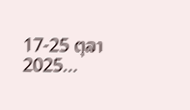17-25 ຕຸລາ 2025...